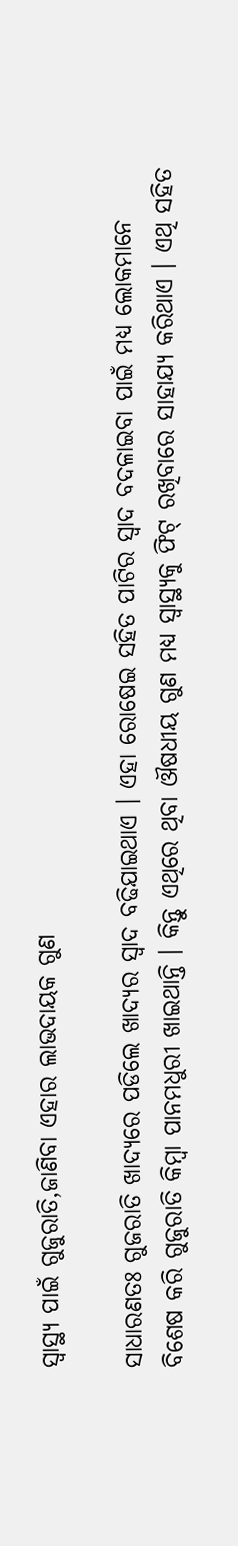ସ୍ୱାସ୍ଥ୍ୟ ପାଇଁ ଗୁଜୁରାତି,ଜାଣିବା ଏହାର ଲାଭଦାୟକ ଗୁଣ

ସାଧାରଣତଃ ଗୁଜରାତି ଖାଦ୍ୟରେ ପଡିଲେ ଖାଦ୍ୟର ସ୍ୱାଦ ବଢିଯାଇଥାଏ । ଏହା ରୋଷେଇ ସହିତ ପାଟିର ସ୍ୱାଦ ବଦଳାଇବା ପାଇଁ ମଧ୍ୟ ଲୋକମାନେ ବିଶେଷ କରି ଗୁଜୁରାତି କିମ୍ୱା ପାନମଧୁରୀ ଖାଇଥାନ୍ତି । କିନ୍ତୁ ଏଥିରେ ଥିବା ଔଷଧୀୟ ଗୁଣ ମଧ୍ୟ ସ୍ୱାସ୍ଥ୍ୟକୁ ଫିଟ୍ ରଖିବାରେ ସାହାଯ୍ୟ କରିଥାଏ । ଏଥି ସହିତ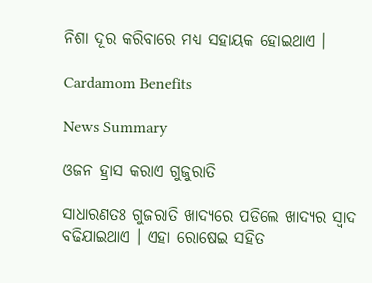ନିଶା ଦୂର କରିବାରେ ମଧ୍ୟ ସହାୟକ ହୋଇଥାଏ ।

Cardamom Benefits

News Summary

ଓଜନ ହ୍ରାସ କରାଏ ଗୁଜୁରାତି

ସାଧାରଣତଃ ଗୁଜରାତି ଖାଦ୍ୟରେ ପଡିଲେ ଖାଦ୍ୟର ସ୍ୱାଦ ବଢିଯାଇଥାଏ । ଏହା ରୋଷେଇ ସହିତ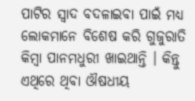ପାଟିର ସ୍ୱାଦ ବଦଳାଇବା ପାଇଁ ମଧ୍ୟ ଲୋକମାନେ ବିଶେଷ କରି ଗୁଜୁରାତି କିମ୍ୱା ପାନମଧୁରୀ ଖାଇଥାନ୍ତି । କିନ୍ତୁ ଏଥିରେ ଥିବା ଔଷଧୀୟ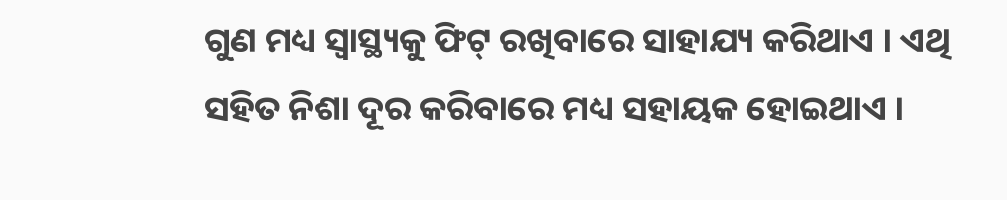ଗୁଣ ମଧ୍ୟ ସ୍ୱାସ୍ଥ୍ୟକୁ ଫିଟ୍ ରଖିବାରେ ସାହାଯ୍ୟ କରିଥାଏ । ଏଥି ସହିତ ନିଶା ଦୂର କରିବାରେ ମଧ୍ୟ ସହାୟକ ହୋଇଥାଏ ।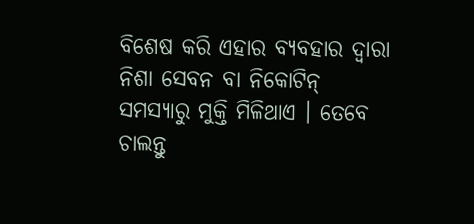ବିଶେଷ କରି ଏହାର ବ୍ୟବହାର ଦ୍ୱାରା ନିଶା ସେବନ ବା ନିକୋଟିନ୍ ସମସ୍ୟାରୁ ମୁକ୍ତି ମିଳିଥାଏ । ତେବେ ଚାଲନ୍ତୁ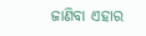ଜାଣିବା ଏହାର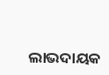ଲାଭଦାୟକ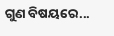ଗୁଣ ବିଷୟରେ...